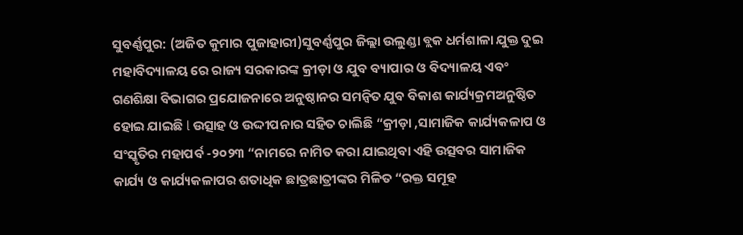ସୁବର୍ଣ୍ଣପୁର: (ଅଜିତ କୁମାର ପୁଜାହାରୀ)ସୁବର୍ଣ୍ଣପୁର ଜିଲ୍ଲା ଉଲୁଣ୍ଡା ବ୍ଲକ ଧର୍ମଶାଳା ଯୁକ୍ତ ଦୁଇ ମହାବିଦ୍ୟାଳୟ ରେ ରାଜ୍ୟ ସରକାରଙ୍କ କ୍ରୀଡ଼ା ଓ ଯୁବ ବ୍ୟାପାର ଓ ବିଦ୍ୟାଳୟ ଏବଂ ଗଣଶିକ୍ଷା ବିଭାଗର ପ୍ରଯୋଜନାରେ ଅନୁଷ୍ଠାନର ସମନ୍ବିତ ଯୁବ ବିକାଶ କାର୍ଯ୍ୟକ୍ରମଅନୁଷ୍ଠିତ ହୋଇ ଯାଇଛି l ଉତ୍ସାହ ଓ ଉଦ୍ଦୀପନାର ସହିତ ଚାଲିଛି “କ୍ରୀଡ଼ା ,ସାମାଜିକ କାର୍ଯ୍ୟକଳାପ ଓ ସଂସ୍କୃତିର ମହାପର୍ବ -୨୦୨୩ “ନାମରେ ନାମିତ କରା ଯାଇଥିବା ଏହି ଉତ୍ସବର ସାମାଜିକ କାର୍ଯ୍ୟ ଓ କାର୍ଯ୍ୟକଳାପର ଶତାଧିକ ଛାତ୍ରଛାତ୍ରୀଙ୍କର ମିଳିତ “ରକ୍ତ ସମୂହ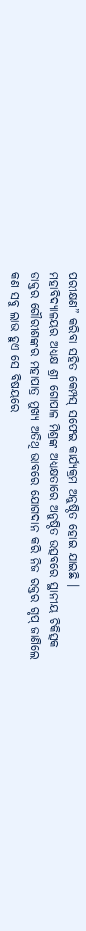ପରୀକ୍ଷଣ” କରିବା ସହିତ କେମ୍ପସ୍ ସଫେଇ କାର୍ଯ୍ୟକ୍ରମ ଅନୁଷ୍ଠିତ ହୋଇ ଯାଇଛି ।
ମହାବିଦ୍ୟାଳୟର ଅଧ୍ୟକ୍ଷ ଶ୍ରୀ ଗୋପାଳ ମିଶ୍ରଙ୍କ ଅଧ୍ୟକ୍ଷତାରେ ଅନୁଷ୍ଠିତ ଉତ୍ସବରେ ସ୍ଥାନୀୟ ଚିକିତ୍ସକ ଡାକ୍ତର ଗୌରୀଶଙ୍କର ମହାପାତ୍ର ମୁଖ୍ୟ ଅତିଥି ଭାବରେ ଯୋଗଦାନ କରି ନିଜ ରକ୍ତର ଗୃପ୍ ଜାଣିଲେ କଣ ସବୁ ଲାଭ ହୁଏ ସେ ବିଷୟରେ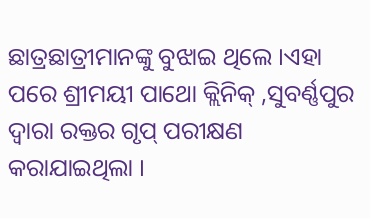ଛାତ୍ରଛାତ୍ରୀମାନଙ୍କୁ ବୁଝାଇ ଥିଲେ ।ଏହା ପରେ ଶ୍ରୀମୟୀ ପାଥୋ କ୍ଲିନିକ୍ ,ସୁବର୍ଣ୍ଣପୁର ଦ୍ବାରା ରକ୍ତର ଗୃପ୍ ପରୀକ୍ଷଣ କରାଯାଇଥିଲା ।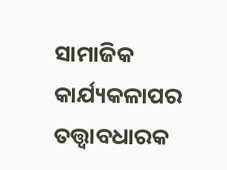ସାମାଜିକ କାର୍ଯ୍ୟକଳାପର ତତ୍ତ୍ବାବଧାରକ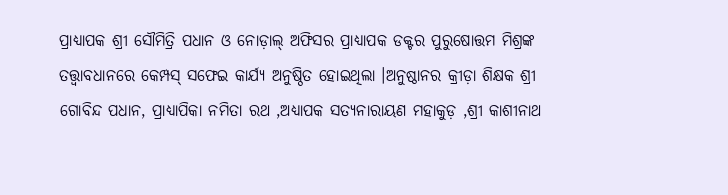ପ୍ରାଧ୍ୟାପକ ଶ୍ରୀ ସୌମିତ୍ରି ପଧାନ ଓ ନୋଡ଼ାଲ୍ ଅଫିସର ପ୍ରାଧ୍ୟାପକ ଡକ୍ଟର ପୁରୁଷୋତ୍ତମ ମିଶ୍ରଙ୍କ ତତ୍ତ୍ବାବଧାନରେ କେମ୍ପସ୍ ସଫେଇ କାର୍ଯ୍ୟ ଅନୁଷ୍ଠିତ ହୋଇଥିଲା ।ଅନୁଷ୍ଠାନର କ୍ରୀଡ଼ା ଶିକ୍ଷକ ଶ୍ରୀ ଗୋବିନ୍ଦ ପଧାନ, ପ୍ରାଧ୍ୟାପିକା ନମିତା ରଥ ,ଅଧ୍ୟାପକ ସତ୍ୟନାରାୟଣ ମହାକୁଡ଼ ,ଶ୍ରୀ କାଶୀନାଥ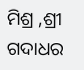ମିଶ୍ର ,ଶ୍ରୀ ଗଦାଧର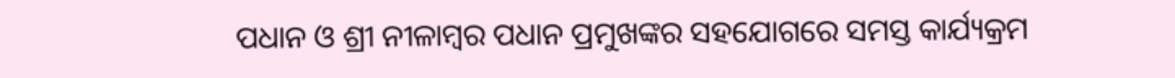ପଧାନ ଓ ଶ୍ରୀ ନୀଳାମ୍ବର ପଧାନ ପ୍ରମୁଖଙ୍କର ସହଯୋଗରେ ସମସ୍ତ କାର୍ଯ୍ୟକ୍ରମ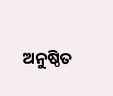ଅନୁଷ୍ଠିତ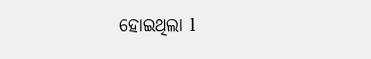ହୋଇଥିଲା l